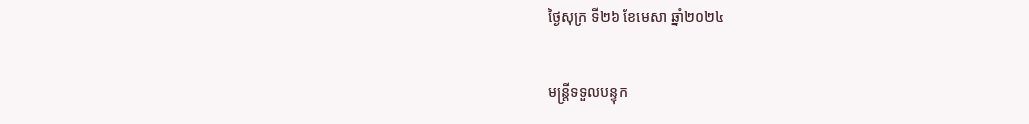ថ្ងៃសុក្រ ទី២៦ ខែមេសា ឆ្នាំ២០២៤

មន្ត្រីទទួលបន្ទុក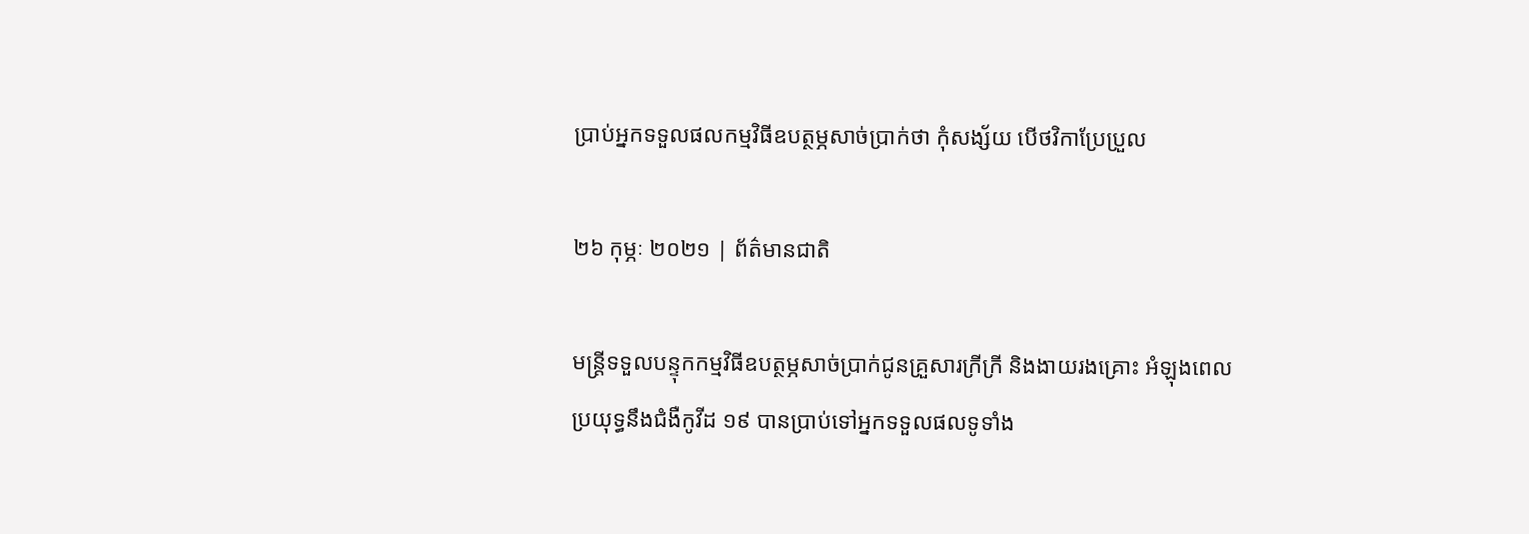ប្រាប់អ្នកទទួលផលកម្មវិធីឧបត្ថម្ភសាច់ប្រាក់ថា កុំសង្ស័យ បើថវិកាប្រែប្រួល

២៦ កុម្ភៈ ២០២១ | ព័ត៌មានជាតិ

មន្ត្រីទទួលបន្ទុកកម្មវិធីឧបត្ថម្ភសាច់ប្រាក់ជូនគ្រួសារក្រីក្រី និងងាយរងគ្រោះ អំឡុងពេលប្រយុទ្ធនឹងជំងឺកូវីដ ១៩ បានប្រាប់ទៅអ្នកទទួលផលទូទាំង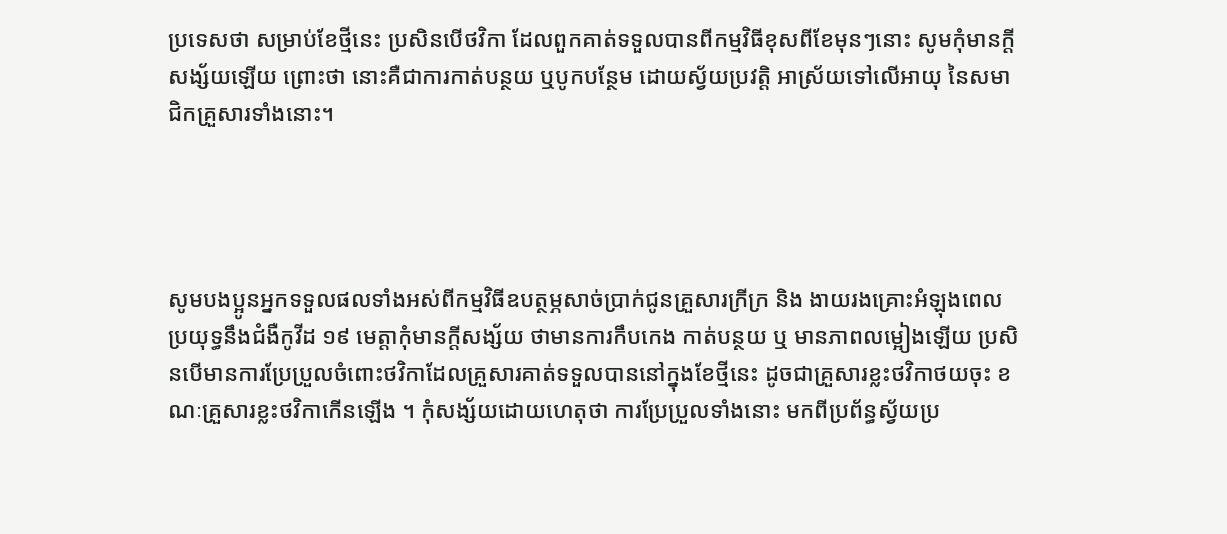ប្រទេសថា សម្រាប់ខែថ្មីនេះ ប្រសិនបើថវិកា ដែលពួកគាត់ទទួលបានពីកម្មវិធីខុសពីខែមុនៗនោះ សូមកុំមានក្តីសង្ស័យឡើយ ព្រោះថា នោះគឺជាការកាត់បន្ថយ ឬបូកបន្ថែម ដោយស្វ័យប្រវត្តិ អាស្រ័យទៅលើអាយុ នៃសមាជិកគ្រួសារទាំងនោះ។




សូមបងប្អូនអ្នកទទួលផលទាំងអស់ពីកម្មវិធីឧបត្ថម្ភសាច់ប្រាក់ជូនគ្រួសារក្រីក្រ និង ងាយរងគ្រោះអំឡុងពេលប្រយុទ្ធនឹងជំងឺកូវីដ ១៩ មេត្តាកុំមានក្តីសង្ស័យ ថាមានការកឹបកេង កាត់បន្ថយ ឬ មានភាពលម្អៀងឡើយ ប្រសិនបើមានការប្រែប្រួលចំពោះថវិកាដែលគ្រួសារគាត់ទទួលបាននៅក្នុងខែថ្មីនេះ ដូចជាគ្រួសារខ្លះថវិកាថយចុះ ខណៈគ្រួសារខ្លះថវិកាកើនឡើង ។ កុំសង្ស័យដោយហេតុថា ការប្រែប្រួលទាំងនោះ មកពីប្រព័ន្ធស្វ័យប្រ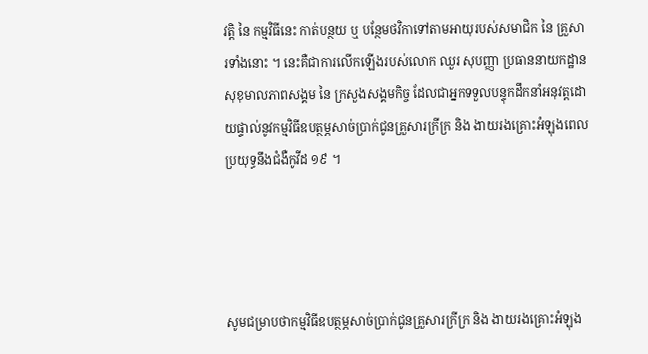វត្តិ នៃ កម្មវិធីនេះ កាត់បន្ថយ ឬ បន្ថែមថវិកាទៅតាមអាយុរបស់សមាជិក នៃ គ្រួសារទាំងនោះ ។ នេះគឺជាការលើកឡើងរបស់លោក ឈួរ សុបញ្ញា ប្រធាននាយកដ្ឋានសុខុមាលភាពសង្គម នៃ ក្រសួងសង្គមកិច្ច ដែលជាអ្នកទទួលបន្ទុកដឹកនាំអនុវត្តដោយផ្ទាល់នូវកម្មវិធីឧបត្ថម្ភសាច់ប្រាក់ជូនគ្រួសារក្រីក្រ និង ងាយរងគ្រោះអំឡុងពេលប្រយុទ្ធនឹងជំងឺកូវីដ ១៩ ។




សូមជម្រាបថាកម្មវិធីឧបត្ថម្ភសាច់ប្រាក់ជូនគ្រួសារក្រីក្រ និង ងាយរងគ្រោះអំឡុង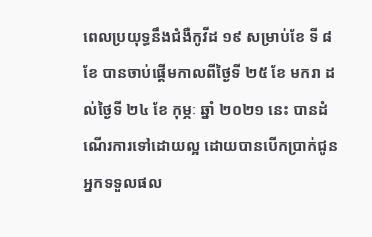ពេលប្រយុទ្ធនឹងជំងឺកូវីដ ១៩ សម្រាប់ខែ ទី ៨ ខែ បានចាប់ផ្តើមកាលពីថ្ងៃទី ២៥ ខែ មករា ដល់ថ្ងៃទី ២៤ ខែ កុម្ភៈ ឆ្នាំ ២០២១ នេះ បានដំណើរការទៅដោយល្អ ដោយបានបើកប្រាក់ជូនអ្នកទទួលផល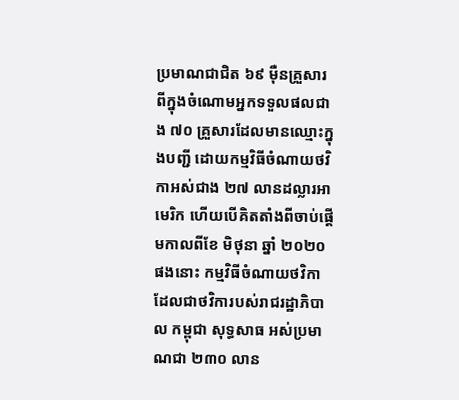ប្រមាណជាជិត ៦៩ ម៉ឺនគ្រួសារ ពីក្នុងចំណោមអ្នកទទួលផលជាង ៧០ គ្រួសារដែលមានឈ្មោះក្នុងបញ្ជី ដោយកម្មវិធីចំណាយថវិកាអស់ជាង ២៧ លានដល្លារអាមេរិក ហើយបើគិតតាំងពីចាប់ផ្តើមកាលពីខែ មិថុនា ឆ្នាំ ២០២០ ផងនោះ កម្មវិធីចំណាយថវិកាដែលជាថវិការបស់រាជរដ្ឋាភិបាល កម្ពុជា សុទ្ធសាធ អស់ប្រមាណជា ២៣០ លាន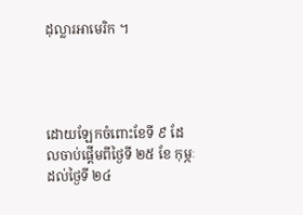ដុល្លារអាមេរិក ។




ដោយឡែកចំពោះខែទី ៩ ដែលចាប់ផ្តើមពីថ្ងៃទី ២៥ ខែ កុម្ភៈ ដល់ថ្ងៃទី ២៤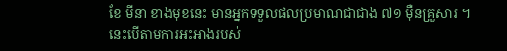ខែ មីនា ខាងមុខនេះ មានអ្នកទទួលផលប្រមាណជាជាង ៧១ ម៉ឺនគ្រួសារ ។ នេះបើតាមការអះអាងរបស់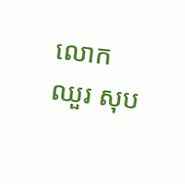លោក ឈួរ សុប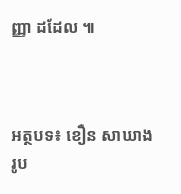ញ្ញា ដដែល ៕



អត្ថបទ៖ ខឿន សាឃាង     រូប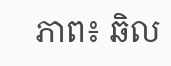ភាព៖ ឆិល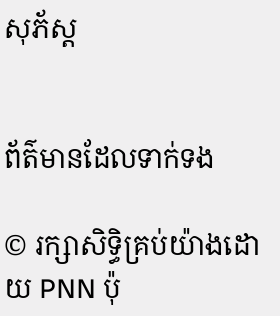សុភ័ស្ត


ព័ត៌មានដែលទាក់ទង

© រក្សាសិទ្ធិគ្រប់យ៉ាងដោយ PNN ប៉ុ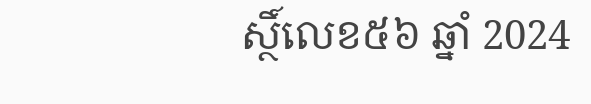ស្ថិ៍លេខ៥៦ ឆ្នាំ 2024